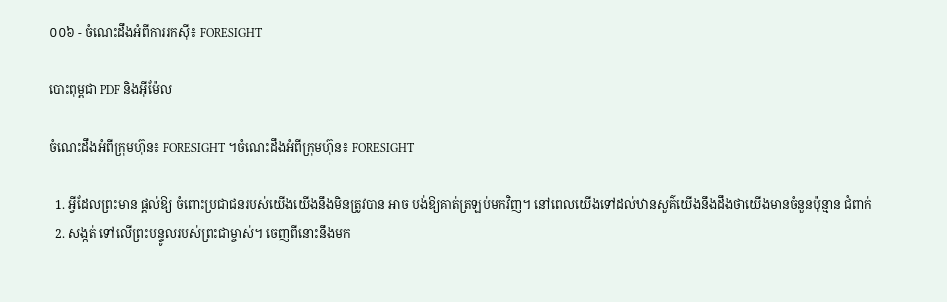០០៦ - ចំណេះដឹងអំពីការរកស៊ី៖ FORESIGHT

បោះពុម្ពជា PDF និងអ៊ីម៉ែល

ចំណេះដឹងអំពីក្រុមហ៊ុន៖ FORESIGHT ។ចំណេះដឹងអំពីក្រុមហ៊ុន៖ FORESIGHT

  1. អ្វីដែលព្រះមាន ផ្តល់ឱ្យ ចំពោះប្រជាជនរបស់យើងយើងនឹងមិនត្រូវបាន អាច បង់ឱ្យគាត់ត្រឡប់មកវិញ។ នៅពេលយើងទៅដល់ឋានសួគ៌យើងនឹងដឹងថាយើងមានចំនួនប៉ុន្មាន ជំពាក់
  2. សង្កត់ ទៅលើព្រះបន្ទូលរបស់ព្រះជាម្ចាស់។ ចេញពីនោះនឹងមក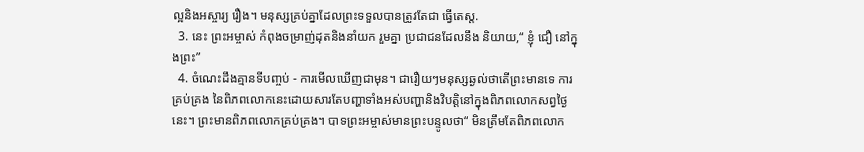ល្អនិងអស្ចារ្យ រឿង។ មនុស្សគ្រប់គ្នាដែលព្រះទទួលបានត្រូវតែជា ធ្វើតេស្ត.
  3. នេះ ព្រះអម្ចាស់ កំពុងចម្រាញ់ដុតនិងនាំយក រួមគ្នា ប្រជាជនដែលនឹង និយាយ,“ ខ្ញុំ ជឿ នៅក្នុងព្រះ”
  4. ចំណេះដឹងគ្មានទីបញ្ចប់ - ការមើលឃើញជាមុន។ ជារឿយៗមនុស្សឆ្ងល់ថាតើព្រះមានទេ ការគ្រប់គ្រង នៃពិភពលោកនេះដោយសារតែបញ្ហាទាំងអស់បញ្ហានិងវិបត្តិនៅក្នុងពិភពលោកសព្វថ្ងៃនេះ។ ព្រះមានពិភពលោកគ្រប់គ្រង។ បាទព្រះអម្ចាស់មានព្រះបន្ទូលថា“ មិនត្រឹមតែពិភពលោក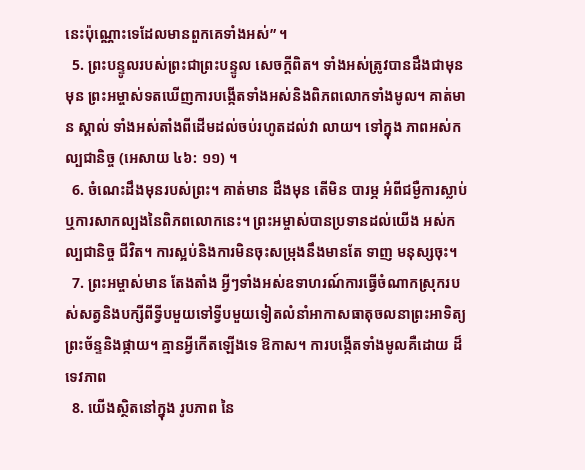នេះប៉ុណ្ណោះទេដែលមានពួកគេទាំងអស់” ។
  5. ព្រះបន្ទូលរបស់ព្រះជាព្រះបន្ទូល សេចក្តីពិត។ ទាំងអស់ត្រូវបានដឹងជាមុន មុន ព្រះអម្ចាស់ទតឃើញការបង្កើតទាំងអស់និងពិភពលោកទាំងមូល។ គាត់មាន ស្គាល់ ទាំងអស់តាំងពីដើមដល់ចប់រហូតដល់វា លាយ។ ទៅក្នុង ភាពអស់កល្បជានិច្ច (អេសាយ ៤៦: ១១) ។
  6. ចំណេះដឹងមុនរបស់ព្រះ។ គាត់មាន ដឹងមុន តើមិន បារម្ភ អំពីជម្ងឺការស្លាប់ឬការសាកល្បងនៃពិភពលោកនេះ។ ព្រះអម្ចាស់បានប្រទានដល់យើង អស់កល្បជានិច្ច ជីវិត។ ការស្អប់និងការមិនចុះសម្រុងនឹងមានតែ ទាញ មនុស្សចុះ។
  7. ព្រះអម្ចាស់មាន តែងតាំង អ្វីៗទាំងអស់ឧទាហរណ៍ការធ្វើចំណាកស្រុករបស់សត្វនិងបក្សីពីទ្វីបមួយទៅទ្វីបមួយទៀតលំនាំអាកាសធាតុចលនាព្រះអាទិត្យព្រះច័ន្ទនិងផ្កាយ។ គ្មានអ្វីកើតឡើងទេ ឱកាស។ ការបង្កើតទាំងមូលគឺដោយ ដ៏ទេវភាព
  8. យើងស្ថិតនៅក្នុង រូបភាព នៃ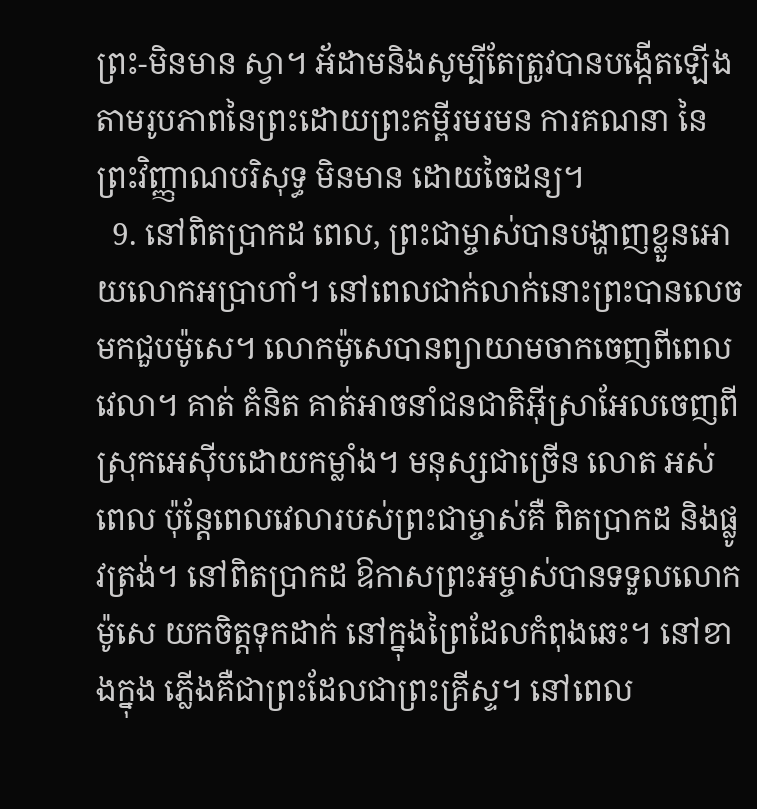ព្រះ-មិនមាន ស្វា។ អ័ដាមនិងសូម្បីតែត្រូវបានបង្កើតឡើងតាមរូបភាពនៃព្រះដោយព្រះគម្ពីរមរមន ការគណនា នៃព្រះវិញ្ញាណបរិសុទ្ធ មិនមាន ដោយចៃដន្យ។
  9. នៅពិតប្រាកដ ពេល, ព្រះជាម្ចាស់បានបង្ហាញខ្លួនអោយលោកអប្រាហាំ។ នៅពេលជាក់លាក់នោះព្រះបានលេចមកជួបម៉ូសេ។ លោកម៉ូសេបានព្យាយាមចាកចេញពីពេលវេលា។ គាត់ គំនិត គាត់អាចនាំជនជាតិអ៊ីស្រាអែលចេញពីស្រុកអេស៊ីបដោយកម្លាំង។ មនុស្សជាច្រើន លោត អស់ពេល ប៉ុន្តែពេលវេលារបស់ព្រះជាម្ចាស់គឺ ពិតប្រាកដ និងផ្លូវត្រង់។ នៅពិតប្រាកដ ឱកាសព្រះអម្ចាស់បានទទួលលោកម៉ូសេ យកចិត្តទុកដាក់ នៅក្នុងព្រៃដែលកំពុងឆេះ។ នៅខាងក្នុង ភ្លើងគឺជាព្រះដែលជាព្រះគ្រីស្ទ។ នៅពេល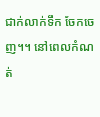ជាក់លាក់ទឹក ចែកចេញ។។ នៅពេលកំណត់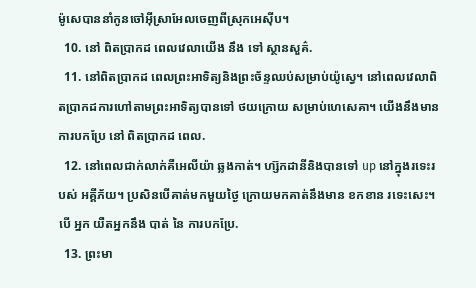ម៉ូសេបាននាំកូនចៅអ៊ីស្រាអែលចេញពីស្រុកអេស៊ីប។
  10. នៅ ពិតប្រាកដ ពេលវេលាយើង នឹង ទៅ ស្ថានសួគ៌.
  11. នៅពិតប្រាកដ ពេលព្រះអាទិត្យនិងព្រះច័ន្ទឈប់សម្រាប់យ៉ូស្វេ។ នៅពេលវេលាពិតប្រាកដការហៅតាមព្រះអាទិត្យបានទៅ ថយក្រោយ សម្រាប់ហេសេគា។ យើងនឹងមាន ការបកប្រែ នៅ ពិតប្រាកដ ពេល.
  12. នៅពេលជាក់លាក់គឺអេលីយ៉ា ឆ្លងកាត់។ ហ្ស៊កដានីនិងបានទៅ up នៅក្នុងរទេះរបស់ អគ្គីភ័យ។ ប្រសិនបើគាត់មកមួយថ្ងៃ ក្រោយមកគាត់នឹងមាន ខកខាន រទេះសេះ។ បើ អ្នក យឺតអ្នកនឹង បាត់ នៃ ការបកប្រែ.
  13. ព្រះមា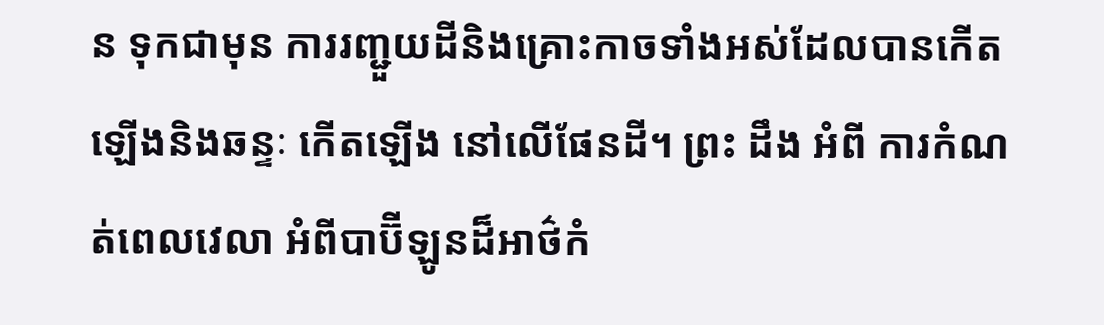ន ទុកជាមុន ការរញ្ជួយដីនិងគ្រោះកាចទាំងអស់ដែលបានកើតឡើងនិងឆន្ទៈ កើតឡើង នៅលើផែនដី។ ព្រះ ដឹង អំពី ការកំណត់ពេលវេលា អំពីបាប៊ីឡូនដ៏អាថ៌កំ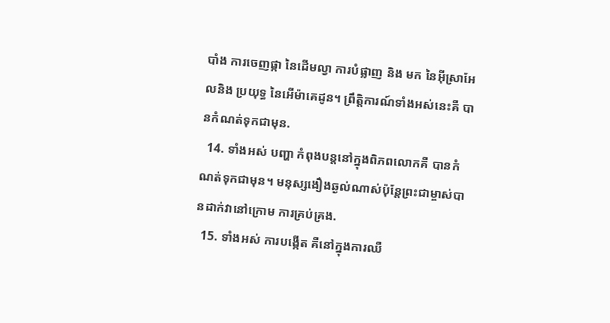បាំង ការចេញផ្កា នៃដើមល្វា ការបំផ្លាញ និង មក នៃអ៊ីស្រាអែលនិង ប្រយុទ្ធ នៃអើម៉ាគេដូន។ ព្រឹត្តិការណ៍ទាំងអស់នេះគឺ បានកំណត់ទុកជាមុន.
  14. ទាំងអស់ បញ្ហា កំពុងបន្តនៅក្នុងពិភពលោកគឺ បានកំណត់ទុកជាមុន។ មនុស្សងឿងឆ្ងល់ណាស់ប៉ុន្តែព្រះជាម្ចាស់បានដាក់វានៅក្រោម ការគ្រប់គ្រង.
  15. ទាំងអស់ ការបង្កើត គឺនៅក្នុងការឈឺ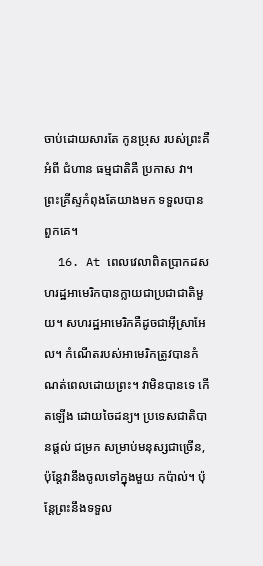ចាប់ដោយសារតែ កូនប្រុស របស់ព្រះគឺអំពី ជំហាន ធម្មជាតិគឺ ប្រកាស វា។ ព្រះគ្រីស្ទកំពុងតែយាងមក ទទួលបាន ពួកគេ។
  16. At ពេលវេលាពិតប្រាកដសហរដ្ឋអាមេរិកបានក្លាយជាប្រជាជាតិមួយ។ សហរដ្ឋអាមេរិកគឺដូចជាអ៊ីស្រាអែល។ កំណើតរបស់អាមេរិកត្រូវបានកំណត់ពេលដោយព្រះ។ វាមិនបានទេ កើតឡើង ដោយចៃដន្យ។ ប្រទេសជាតិបានផ្តល់ ជម្រក សម្រាប់មនុស្សជាច្រើន, ប៉ុន្តែវានឹងចូលទៅក្នុងមួយ កប៉ាល់។ ប៉ុន្តែព្រះនឹងទទួល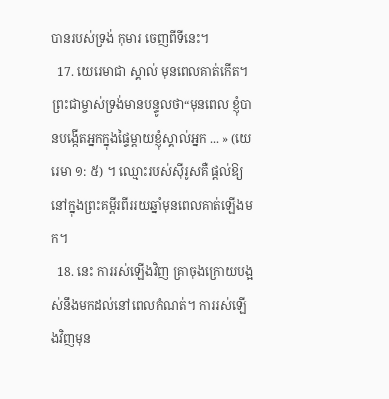បានរបស់ទ្រង់ កុមារ ចេញពីទីនេះ។
  17. យេរេមាជា ស្គាល់ មុនពេលគាត់កើត។ ព្រះជាម្ចាស់ទ្រង់មានបន្ទូលថា“មុនពេល ខ្ញុំបានបង្កើតអ្នកក្នុងផ្ទៃម្ដាយខ្ញុំស្គាល់អ្នក ... » (យេរេមា ១: ៥) ។ ឈ្មោះរបស់ស៊ីរូសគឺ ផ្តល់ឱ្យ នៅក្នុងព្រះគម្ពីរពីររយឆ្នាំមុនពេលគាត់ឡើងមក។
  18. នេះ ការរស់ឡើងវិញ គ្រាចុងក្រោយបង្អស់នឹងមកដល់នៅពេលកំណត់។ ការរស់ឡើងវិញមុន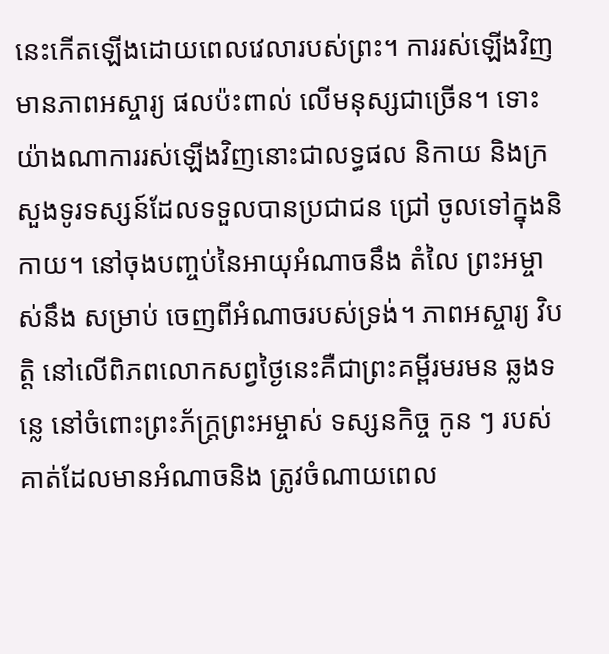នេះកើតឡើងដោយពេលវេលារបស់ព្រះ។ ការរស់ឡើងវិញមានភាពអស្ចារ្យ ផលប៉ះពាល់ លើមនុស្សជាច្រើន។ ទោះយ៉ាងណាការរស់ឡើងវិញនោះជាលទ្ធផល និកាយ និងក្រសួងទូរទស្សន៍ដែលទទួលបានប្រជាជន ជ្រៅ ចូលទៅក្នុងនិកាយ។ នៅចុងបញ្ចប់នៃអាយុអំណាចនឹង តំលៃ ព្រះអម្ចាស់នឹង សម្រាប់ ចេញពីអំណាចរបស់ទ្រង់។ ភាពអស្ចារ្យ វិបត្តិ នៅលើពិភពលោកសព្វថ្ងៃនេះគឺជាព្រះគម្ពីរមរមន ឆ្លងទន្លេ នៅចំពោះព្រះភ័ក្ត្រព្រះអម្ចាស់ ទស្សនកិច្ច កូន ៗ របស់គាត់ដែលមានអំណាចនិង ត្រូវចំណាយពេល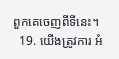ពួកគេចេញពីទីនេះ។
  19. យើងត្រូវការ អំ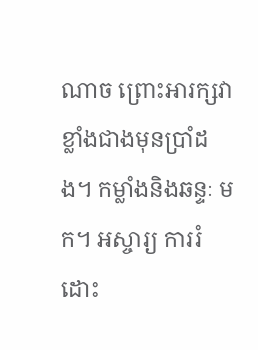ណាច ព្រោះអារក្សវាខ្លាំងជាងមុនប្រាំដង។ កម្លាំងនិងឆន្ទៈ មក។ អស្ចារ្យ ការរំដោះ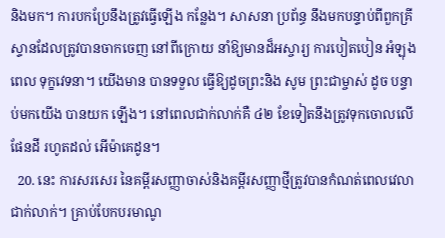និងមក។ ការបកប្រែនឹងត្រូវធ្វើឡើង កន្លែង។ សាសនា ប្រព័ន្ធ នឹងមកបន្ទាប់ពីពួកគ្រីស្ទានដែលត្រូវបានចាកចេញ នៅពីក្រោយ នាំឱ្យមានដ៏អស្ចារ្យ ការបៀតបៀន អំឡុងពេល ទុក្ខវេទនា។ យើងមាន បានទទួល ធ្វើឱ្យដូចព្រះនិង សូម ព្រះជាម្ចាស់ ដូច បន្ទាប់មកយើង បានយក ឡើង។ នៅពេលជាក់លាក់គឺ ៤២ ខែទៀតនឹងត្រូវទុកចោលលើផែនដី រហូតដល់ អើម៉ាគេដូន។
  20. នេះ ការសរសេរ នៃគម្ពីរសញ្ញាចាស់និងគម្ពីរសញ្ញាថ្មីត្រូវបានកំណត់ពេលវេលាជាក់លាក់។ គ្រាប់បែកបរមាណូ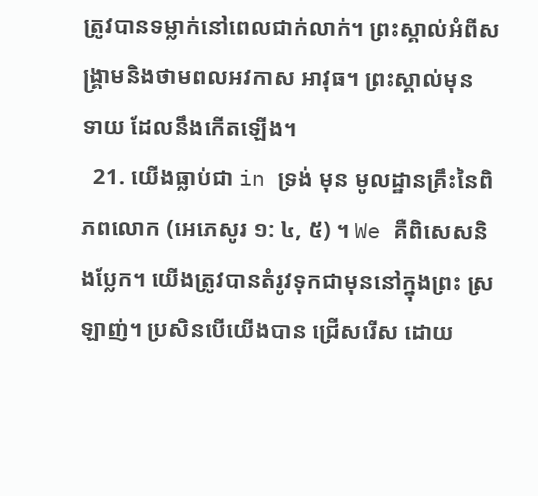ត្រូវបានទម្លាក់នៅពេលជាក់លាក់។ ព្រះស្គាល់អំពីសង្គ្រាមនិងថាមពលអវកាស អាវុធ។ ព្រះស្គាល់មុន ទាយ ដែលនឹងកើតឡើង។
  21. យើងធ្លាប់ជា in ទ្រង់ មុន មូលដ្ឋានគ្រឹះនៃពិភពលោក (អេភេសូរ ១: ៤, ៥) ។ We គឺពិសេសនិងប្លែក។ យើងត្រូវបានតំរូវទុកជាមុននៅក្នុងព្រះ ស្រឡាញ់។ ប្រសិនបើយើងបាន ជ្រើសរើស ដោយ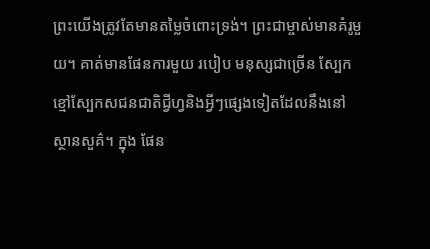ព្រះយើងត្រូវតែមានតម្លៃចំពោះទ្រង់។ ព្រះជាម្ចាស់មានគំរូមួយ។ គាត់មានផែនការមួយ របៀប មនុស្សជាច្រើន ស្បែកខ្មៅស្បែកសជនជាតិជ្វីហ្វនិងអ្វីៗផ្សេងទៀតដែលនឹងនៅស្ថានសួគ៌។ ក្នុង ផែន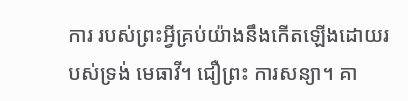ការ របស់ព្រះអ្វីគ្រប់យ៉ាងនឹងកើតឡើងដោយរបស់ទ្រង់ មេធាវី។ ជឿព្រះ ការសន្យា។ គា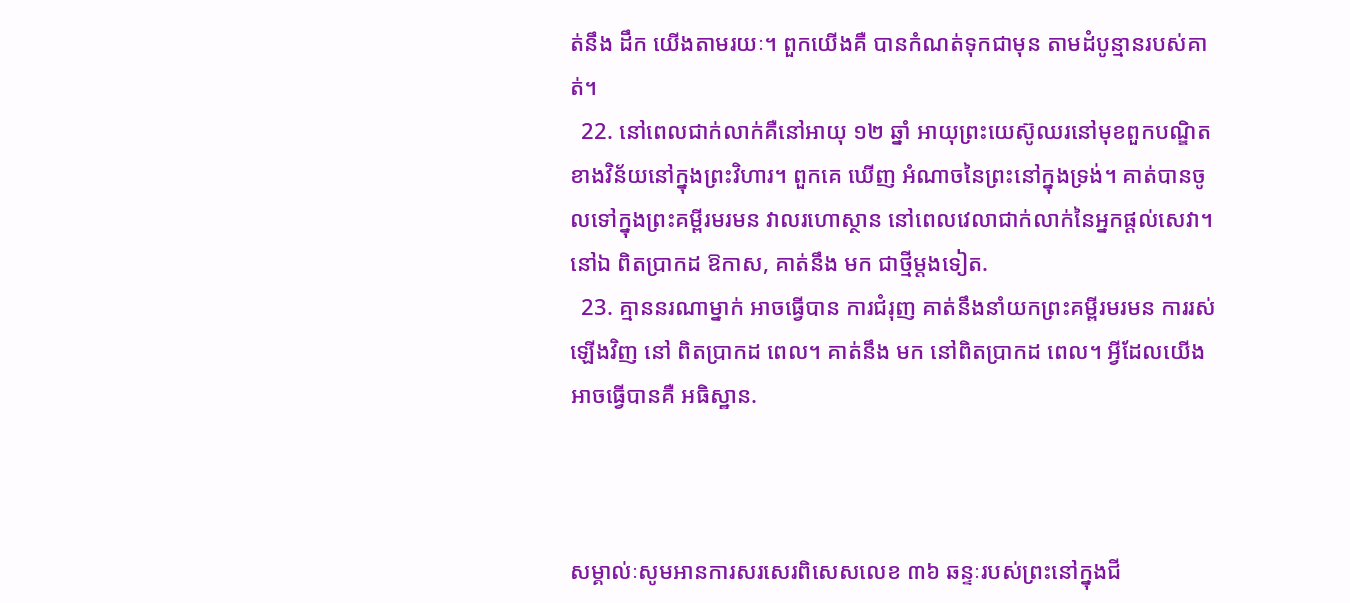ត់នឹង ដឹក យើងតាមរយៈ។ ពួកយើងគឺ បានកំណត់ទុកជាមុន តាមដំបូន្មានរបស់គាត់។
  22. នៅពេលជាក់លាក់គឺនៅអាយុ ១២ ឆ្នាំ អាយុព្រះយេស៊ូឈរនៅមុខពួកបណ្ឌិតខាងវិន័យនៅក្នុងព្រះវិហារ។ ពួកគេ ឃើញ អំណាចនៃព្រះនៅក្នុងទ្រង់។ គាត់បានចូលទៅក្នុងព្រះគម្ពីរមរមន វាលរហោស្ថាន នៅពេលវេលាជាក់លាក់នៃអ្នកផ្តល់សេវា។ នៅឯ ពិតប្រាកដ ឱកាស, គាត់នឹង មក ជាថ្មីម្តងទៀត.
  23. គ្មាននរណាម្នាក់ អាចធ្វើបាន ការជំរុញ គាត់នឹងនាំយកព្រះគម្ពីរមរមន ការរស់ឡើងវិញ នៅ ពិតប្រាកដ ពេល។ គាត់នឹង មក នៅពិតប្រាកដ ពេល។ អ្វីដែលយើងអាចធ្វើបានគឺ អធិស្ឋាន.



សម្គាល់ៈសូមអានការសរសេរពិសេសលេខ ៣៦ ឆន្ទៈរបស់ព្រះនៅក្នុងជី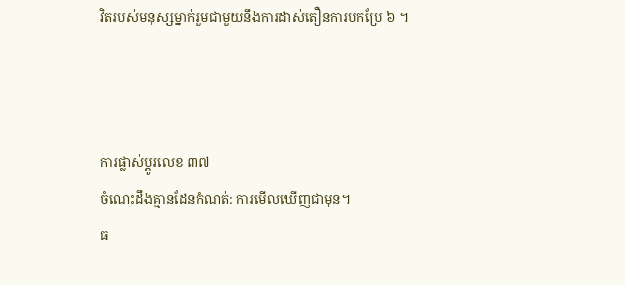វិតរបស់មនុស្សម្នាក់រួមជាមួយនឹងការដាស់តឿនការបកប្រែ ៦ ។



ការផ្លាស់ប្តូរលេខ ៣៧
ចំណេះដឹងគ្មានដែនកំណត់: ការមើលឃើញជាមុន។
ធ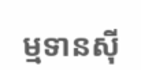ម្មទានស៊ី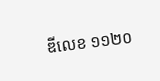ឌីលេខ ១១២០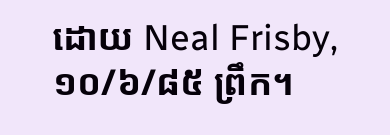ដោយ Neal Frisby, ១០/៦/៨៥ ព្រឹក។